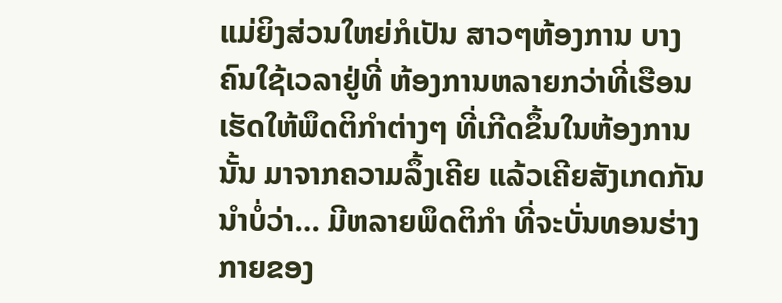ແມ່ຍິງສ່ວນໃຫຍ່ກໍເປັນ ສາວໆຫ້ອງການ ບາງຄົນໃຊ້ເວລາຢູ່ທີ່ ຫ້ອງການຫລາຍກວ່າທີ່ເຮືອນ ເຮັດໃຫ້ພຶດຕິກຳຕ່າງໆ ທີ່ເກີດຂຶ້ນໃນຫ້ອງການນັ້ນ ມາຈາກຄວາມລຶ້ງເຄີຍ ແລ້ວເຄີຍສັງເກດກັນນຳບໍ່ວ່າ… ມີຫລາຍພຶດຕິກຳ ທີ່ຈະບັ່ນທອນຮ່າງກາຍຂອງ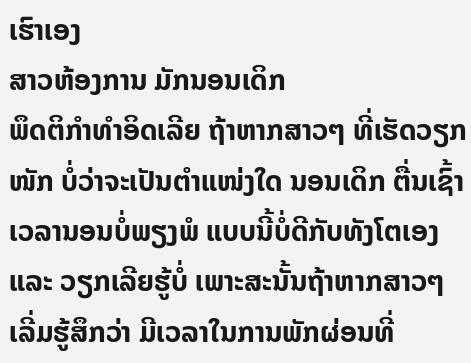ເຮົາເອງ
ສາວຫ້ອງການ ມັກນອນເດິກ
ພຶດຕິກຳທໍາອິດເລີຍ ຖ້າຫາກສາວໆ ທີ່ເຮັດວຽກໜັກ ບໍ່ວ່າຈະເປັນຕຳແໜ່ງໃດ ນອນເດິກ ຕື່ນເຊົ້າ ເວລານອນບໍ່ພຽງພໍ ແບບນີ້ບໍ່ດີກັບທັງໂຕເອງ ແລະ ວຽກເລີຍຮູ້ບໍ່ ເພາະສະນັ້ນຖ້າຫາກສາວໆ ເລີ່ມຮູ້ສຶກວ່າ ມີເວລາໃນການພັກຜ່ອນທີ່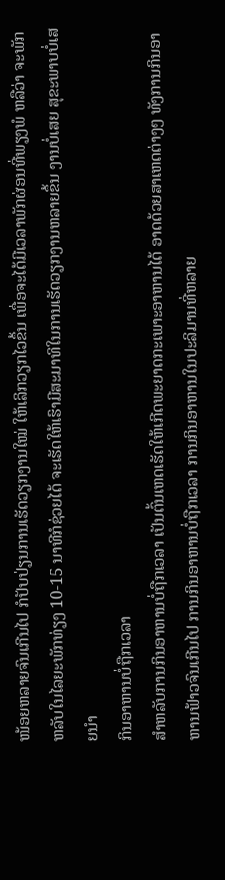ໜ້ອຍຫລາຍຈົນເກີນໄປ ກໍປັບປ່ຽນການເຮັດວຽກງານໃໝ່ ໃຫ້ເລິກວຽກໄວຂຶ້ນ ເພື່ອຈະໄດ້ມີເວລາພັກຜ່ອນທີ່ພຽງພໍ ຫລືວ່າ ຈະພັກຫລັບໃນໄລຍະພັກທ່ຽງ 10-15 ນາທີກໍຊ່ວຍໄດ້ ຈະເຮັດໃຫ້ເຮົາມີສະມາທິໃນການເຮັດວຽກງານຫລາຍຂຶ້ນ ງານບໍ່ເສຍ ສຸຂະພາບບໍ່ເສຍນໍາ
ກິນອາຫານບໍ່ຖືກເວລາ
ສຳຫລັບການກິນອາຫານບໍ່ຖືກເວລາ ເປັນຕົ້ນເຫດເຮັດໃຫ້ເກີດພະຍາດກະເພາະອາຫານໄດ້ ອາດດ້ວຍສາເຫດຕ່າງໆ ທັງການກິນອາຫານຟ້າວຈົນເກີນໄປ ການກິນອາຫານບໍ່ຖືກເວລາ ການກິນອາຫານໃນປະລິມານທີ່ຫລາຍ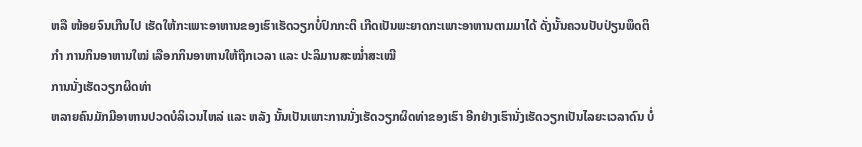ຫລື ໜ້ອຍຈົນເກີນໄປ ເຮັດໃຫ້ກະເພາະອາຫານຂອງເຮົາເຮັດວຽກບໍ່ປົກກະຕິ ເກີດເປັນພະຍາດກະເພາະອາຫານຕາມມາໄດ້ ດັ່ງນັ້ນຄວນປັບປ່ຽນພຶດຕິກຳ ການກິນອາຫານໃໝ່ ເລືອກກິນອາຫານໃຫ້ຖືກເວລາ ແລະ ປະລິມານສະໝ່ຳສະເໝີ
ການນັ່ງເຮັດວຽກຜິດທ່າ
ຫລາຍຄົນມັກມີອາຫານປວດບໍລິເວນໄຫລ່ ແລະ ຫລັງ ນັ້ນເປັນເພາະການນັ່ງເຮັດວຽກຜິດທ່າຂອງເຮົາ ອີກຢ່າງເຮົານັ່ງເຮັດວຽກເປັນໄລຍະເວລາດົນ ບໍ່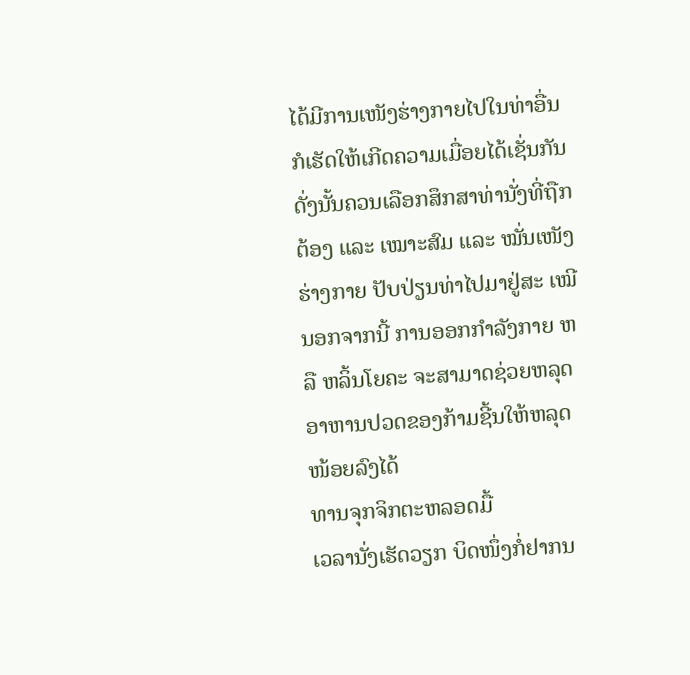ໄດ້ມີການເໜັງຮ່າງກາຍໄປໃນທ່າອື່ນ ກໍເຮັດໃຫ້ເກີດຄວາມເມື່ອຍໄດ້ເຊັ່ນກັນ ດັ່ງນັ້ນຄວນເລືອກສຶກສາທ່ານັ່ງທີ່ຖືກຕ້ອງ ແລະ ເໝາະສົມ ແລະ ໝັ່ນເໜັງຮ່າງກາຍ ປັບປ່ຽນທ່າໄປມາຢູ່ສະ ເໝີ ນອກຈາກນີ້ ການອອກກຳລັງກາຍ ຫລື ຫລິ້ນໂຍຄະ ຈະສາມາດຊ່ວຍຫລຸດອາຫານປວດຂອງກ້າມຊີ້ນໃຫ້ຫລຸດໜ້ອຍລົງໄດ້
ທານຈຸກຈິກຕະຫລອດມື້
ເວລານັ່ງເຮັດວຽກ ບິດໜຶ່ງກໍ່ຢາກນ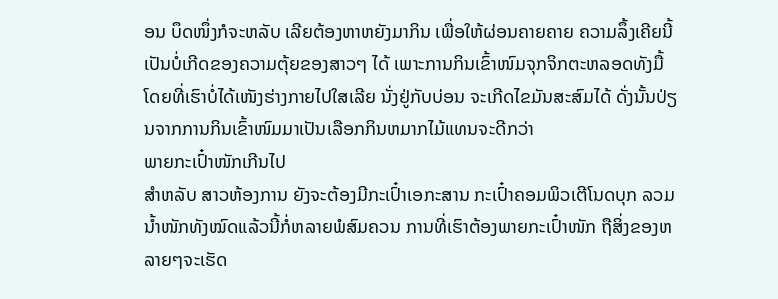ອນ ບຶດໜຶ່ງກໍຈະຫລັບ ເລີຍຕ້ອງຫາຫຍັງມາກິນ ເພື່ອໃຫ້ຜ່ອນຄາຍຄາຍ ຄວາມລຶ້ງເຄີຍນີ້ ເປັນບໍ່ເກີດຂອງຄວາມຕຸ້ຍຂອງສາວໆ ໄດ້ ເພາະການກິນເຂົ້າໜົມຈຸກຈິກຕະຫລອດທັງມື້ ໂດຍທີ່ເຮົາບໍ່ໄດ້ເໜັງຮ່າງກາຍໄປໃສເລີຍ ນັ່ງຢູ່ກັບບ່ອນ ຈະເກີດໄຂມັນສະສົມໄດ້ ດັ່ງນັ້ນປ່ຽນຈາກການກິນເຂົ້າໜົມມາເປັນເລືອກກິນຫມາກໄມ້ແທນຈະດີກວ່າ
ພາຍກະເປົ໋າໜັກເກີນໄປ
ສໍາຫລັບ ສາວຫ້ອງການ ຍັງຈະຕ້ອງມີກະເປົ໋າເອກະສານ ກະເປົ໋າຄອມພິວເຕີໂນດບຸກ ລວມນ້ຳໜັກທັງໝົດແລ້ວນີ້ກໍ່ຫລາຍພໍສົມຄວນ ການທີ່ເຮົາຕ້ອງພາຍກະເປົ໋າໜັກ ຖືສິ່ງຂອງຫລາຍໆຈະເຮັດ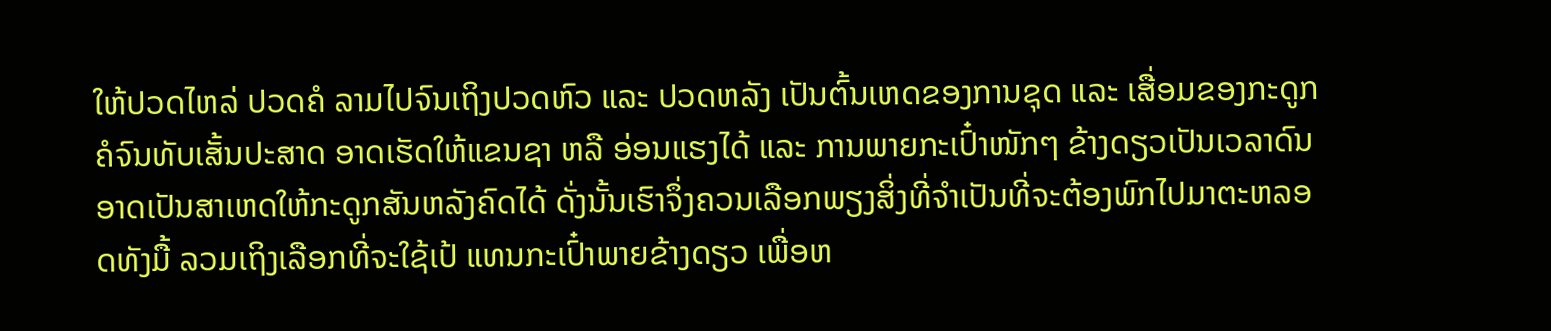ໃຫ້ປວດໄຫລ່ ປວດຄໍ ລາມໄປຈົນເຖິງປວດຫົວ ແລະ ປວດຫລັງ ເປັນຕົ້ນເຫດຂອງການຊຸດ ແລະ ເສື່ອມຂອງກະດູກຄໍຈົນທັບເສັ້ນປະສາດ ອາດເຮັດໃຫ້ແຂນຊາ ຫລື ອ່ອນແຮງໄດ້ ແລະ ການພາຍກະເປົ໋າໜັກໆ ຂ້າງດຽວເປັນເວລາດົນອາດເປັນສາເຫດໃຫ້ກະດູກສັນຫລັງຄົດໄດ້ ດັ່ງນັ້ນເຮົາຈຶ່ງຄວນເລືອກພຽງສິ່ງທີ່ຈຳເປັນທີ່ຈະຕ້ອງພົກໄປມາຕະຫລອດທັງມື້ ລວມເຖິງເລືອກທີ່ຈະໃຊ້ເປ້ ແທນກະເປົ໋າພາຍຂ້າງດຽວ ເພື່ອຫ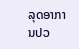ລຸດອາການປວ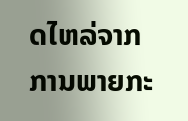ດໄຫລ່ຈາກການພາຍກະ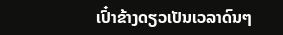ເປົ໋າຂ້າງດຽວເປັນເວລາດົນໆ